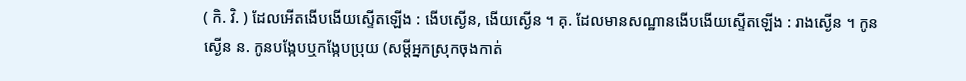( កិ. វិ. ) ដែលអើតងើបងើយស្ទើតឡើង : ងើបស្ងើន, ងើយស្ងើន ។ គុ. ដែលមានសណ្ឋានងើបងើយស្ទើតឡើង : រាងស្ងើន ។ កូនស្ងើន ន. កូនបង្កែបឬកង្កែបប្រុយ (សម្ដីអ្នកស្រុកចុងកាត់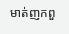មាត់ញកពួ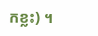កខ្លះ) ។